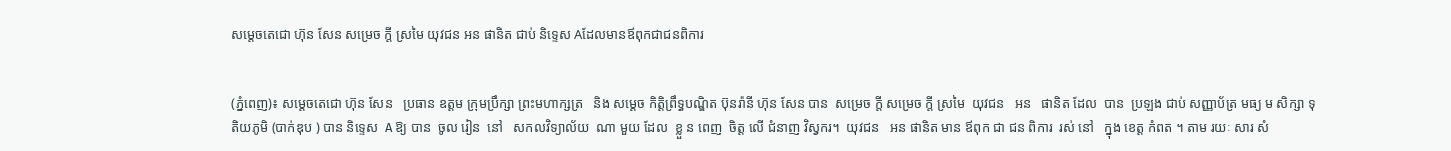សម្តេចតេជោ ហ៊ុន សែន សម្រេច ក្តី ស្រមៃ យុវជន អន ផានិត ជាប់ និទ្ទេស Aដែលមានឪពុកជាជនពិការ


(ភ្នំពេញ)៖ សម្តេចតេជោ ហ៊ុន សែន   ប្រធាន ឧត្ដម ក្រុមប្រឹក្សា ព្រះមហាក្សត្រ   និង សម្តេច កិត្តិព្រឹទ្ធបណ្ឌិត ប៊ុនរ៉ានី ហ៊ុន សែន បាន  សម្រេច ក្តី សម្រេច ក្តី ស្រមៃ  យុវជន   អន   ផានិត ដែល  បាន  ប្រឡង ជាប់ សញ្ញាប័ត្រ មធ្យ ម សិក្សា ទុតិយភូមិ (បាក់ឌុប ) បាន និទ្ទេស  A ឱ្យ បាន  ចូល រៀន  នៅ   សកលវិទ្យាល័យ  ណា មួយ ដែល  ខ្លួ ន ពេញ  ចិត្ត លើ ជំនាញ វិស្វករ។  យុវជន   អន ផានិត មាន ឪពុក ជា ជន ពិការ  រស់ នៅ   ក្នុង ខេត្ត កំពត ។ តាម រយៈ សារ សំ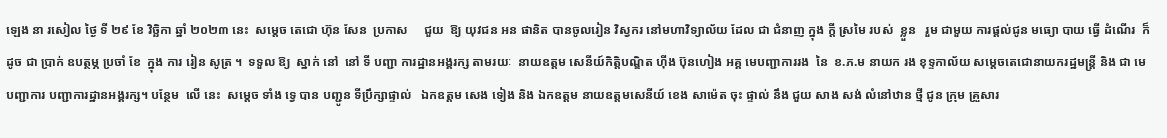ឡេង នា រសៀល ថ្ងៃ ទី ២៩ ខែ វិច្ឆិកា ឆ្នាំ ២០២៣ នេះ  សម្តេច តេជោ ហ៊ុន សែន  ប្រកាស     ជួយ  ឱ្យ យុវជន អន ផានិត បានចូលរៀន វិស្វករ នៅមហាវិទ្យាល័យ ដែល ជា ជំនាញ ក្នុង ក្ដី ស្រមៃ របស់  ខ្លួន   រួម ជាមួយ ការផ្ដល់ជូន មធ្យោ បាយ ធ្វើ ដំណើរ  ក៏ ដូច ជា ប្រាក់ ឧបត្ថម្ភ ប្រចាំ ខែ  ក្នុង ការ រៀន សូត្រ ។  ទទួល ឱ្យ  ស្នាក់ នៅ  នៅ ទី បញ្ជា ការដ្ឋានអង្គរក្ស តាមរយៈ  នាយឧត្តម សេនីយ៍កិត្តិបណ្ឌិត ហ៊ីង ប៊ុនហៀង អគ្គ មេបញ្ជាការរង  នៃ  ខ.ភ.ម នាយក រង ខុទ្ទកាល័យ សម្តេចតេជោនាយករដ្ឋមន្ត្រី និង ជា មេ បញ្ជាការ បញ្ជាការដ្ឋានអង្គរក្ស។ បន្ថែម  លើ នេះ  សម្ដេច ទាំង ទ្វេ បាន បញ្ជូន ទីប្រឹក្សាផ្ទាល់   ឯកឧត្តម សេង ទៀង និង ឯកឧត្តម នាយឧត្តមសេនីយ៍ ខេង សាម៉េត ចុះ ផ្ទាល់ នឹង ជួយ សាង សង់ លំនៅឋាន ថ្មី ជូន ក្រុម គ្រួសារ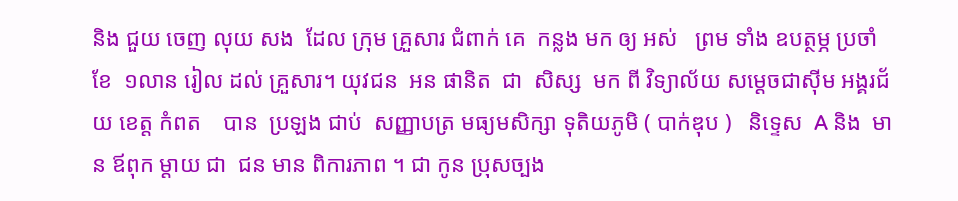និង ជួយ ចេញ លុយ សង  ដែល ក្រុម គ្រួសារ ជំពាក់ គេ  កន្លង មក ឲ្យ អស់   ព្រម ទាំង ឧបត្ថម្ភ ប្រចាំ ខែ  ១លាន រៀល ដល់ គ្រួសារ។ យុវជន  អន ផានិត  ជា  សិស្ស  មក ពី វិទ្យាល័យ សម្ដេចជាស៊ីម អង្គរជ័យ ខេត្ត កំពត    បាន  ប្រឡង ជាប់  សញ្ញាបត្រ មធ្យមសិក្សា ទុតិយភូមិ ( បាក់ឌុប )   និទ្ទេស  A និង  មាន ឪពុក ម្ដាយ ជា  ជន មាន ពិការភាព ។ ជា កូន ប្រុសច្បង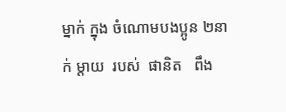ម្នាក់ ក្នុង ចំណោមបងប្អូន ២នាក់ ម្តាយ  របស់  ផានិត   ពឹង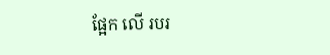ផ្អែក លើ របរ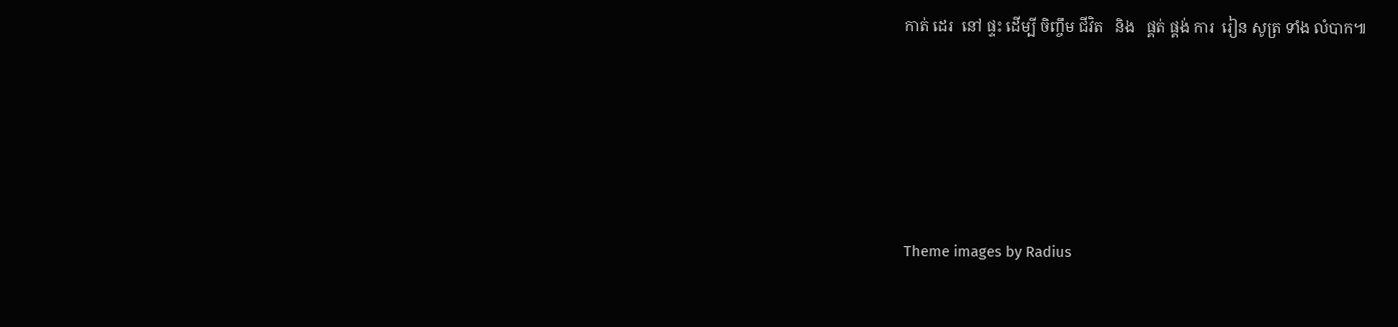កាត់ ដេរ  នៅ ផ្ទះ ដើម្បី ចិញ្ចឹម ជីវិត   និង   ផ្គត់ ផ្គង់ ការ  រៀន សូត្រ ទាំង លំបាក៕





Theme images by Radius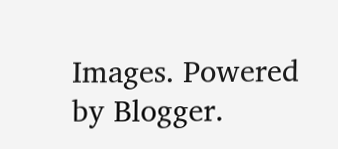Images. Powered by Blogger.